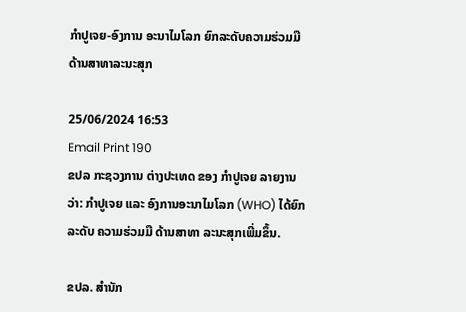ກຳປູເຈຍ-ອົງການ ອະນາໄມໂລກ ຍົກລະດັບຄວາມຮ່ວມມື ດ້ານສາທາລະນະສຸກ

25/06/2024 16:53
Email Print 190
ຂປລ ກະຊວງການ ຕ່າງປະເທດ ຂອງ ກຳປູເຈຍ ລາຍງານວ່າ: ກຳປູເຈຍ ແລະ ອົງການອະນາໄມໂລກ (WHO) ໄດ້ຍົກລະດັບ ຄວາມຮ່ວມມື ດ້ານສາທາ ລະນະສຸກເພີ່ມຂຶ້ນ.

ຂປລ. ສຳນັກ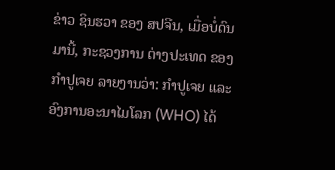ຂ່າວ ຊິນຮວາ ຂອງ ສປຈີນ, ເມື່ອບໍ່ດົນມານີ້, ກະຊວງການ ຕ່າງປະເທດ ຂອງ ກຳປູເຈຍ ລາຍງານວ່າ: ກຳປູເຈຍ ແລະ ອົງການອະນາໄມໂລກ (WHO) ໄດ້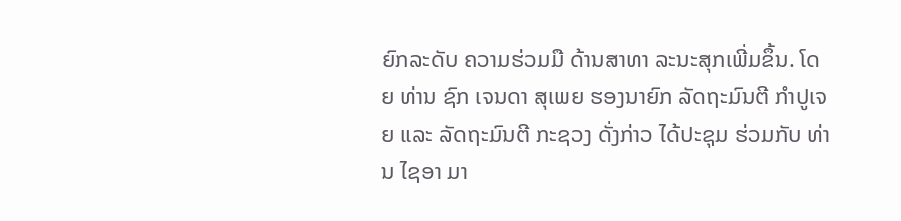ຍົກລະດັບ ຄວາມຮ່ວມມື ດ້ານສາທາ ລະນະສຸກເພີ່ມຂຶ້ນ. ໂດຍ ທ່ານ ຊົກ ເຈນດາ ສຸເພຍ ຮອງນາຍົກ ລັດຖະມົນຕີ ກຳປູເຈຍ ແລະ ລັດຖະມົນຕີ ກະຊວງ ດັ່ງກ່າວ ໄດ້ປະຊຸມ ຮ່ວມກັບ ທ່ານ ໄຊອາ ມາ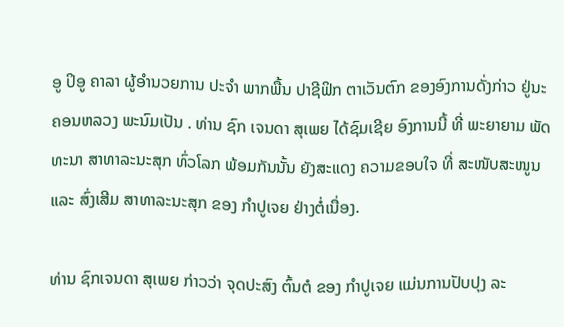ອູ ປິອູ ຄາລາ ຜູ້ອຳນວຍການ ປະຈຳ ພາກພື້ນ ປາຊີຟິກ ຕາເວັນຕົກ ຂອງອົງການດັ່ງກ່າວ ຢູ່ນະຄອນຫລວງ ພະນົມເປັນ . ທ່ານ ຊົກ ເຈນດາ ສຸເພຍ ໄດ້ຊົມເຊີຍ ອົງການນີ້ ທີ່ ພະຍາຍາມ ພັດທະນາ ສາທາລະນະສຸກ ທົ່ວໂລກ ພ້ອມກັນນັ້ນ ຍັງສະແດງ ຄວາມຂອບໃຈ ທີ່ ສະໜັບສະໜູນ ແລະ ສົ່ງເສີມ ສາທາລະນະສຸກ ຂອງ ກຳປູເຈຍ ຢ່າງຕໍ່ເນື່ອງ.

ທ່ານ ຊົກເຈນດາ ສຸເພຍ ກ່າວວ່າ ຈຸດປະສົງ ຕົ້ນຕໍ ຂອງ ກຳປູເຈຍ ແມ່ນການປັບປຸງ ລະ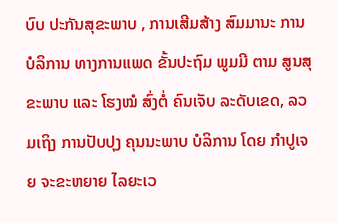ບົບ ປະກັນສຸຂະພາບ , ການເສີມສ້າງ ສົມມານະ ການບໍລິການ ທາງການແພດ ຂັ້ນປະຖົມ ພູມມີ ຕາມ ສູນສຸຂະພາບ ແລະ ໂຮງໝໍ ສົ່ງຕໍ່ ຄົນເຈັບ ລະດັບເຂດ, ລວມເຖິງ ການປັບປຸງ ຄຸນນະພາບ ບໍລິການ ໂດຍ ກຳປູເຈຍ ຈະຂະຫຍາຍ ໄລຍະເວ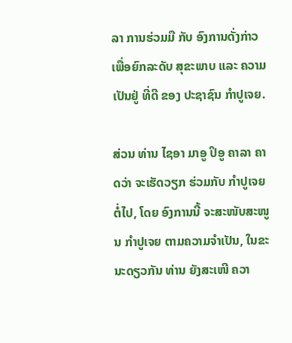ລາ ການຮ່ວມມື ກັບ ອົງການດັ່ງກ່າວ ເພື່ອຍົກລະດັບ ສຸຂະພາບ ແລະ ຄວາມເປັນຢູ່ ທີ່ດີ ຂອງ ປະຊາຊົນ ກຳປູເຈຍ.

ສ່ວນ ທ່ານ ໄຊອາ ມາອູ ປິອູ ຄາລາ ຄາດວ່າ ຈະເຮັດວຽກ ຮ່ວມກັບ ກຳປູເຈຍ ຕໍ່ໄປ, ໂດຍ ອົງການນີ້ ຈະສະໜັບສະໜູນ ກຳປູເຈຍ ຕາມຄວາມຈຳເປັນ, ໃນຂະນະດຽວກັນ ທ່ານ ຍັງສະເໜີ ຄວາ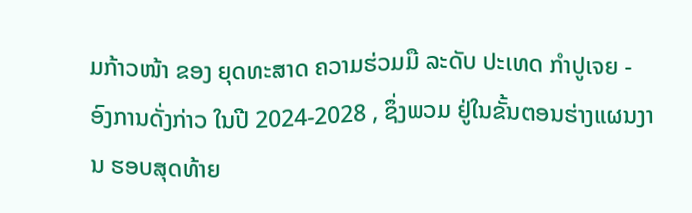ມກ້າວໜ້າ ຂອງ ຍຸດທະສາດ ຄວາມຮ່ວມມື ລະດັບ ປະເທດ ກຳປູເຈຍ - ອົງການດັ່ງກ່າວ ໃນປີ 2024-2028 , ຊຶ່ງພວມ ຢູ່ໃນຂັ້ນຕອນຮ່າງແຜນງານ ຮອບສຸດທ້າຍ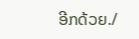ອີກດ້ວຍ./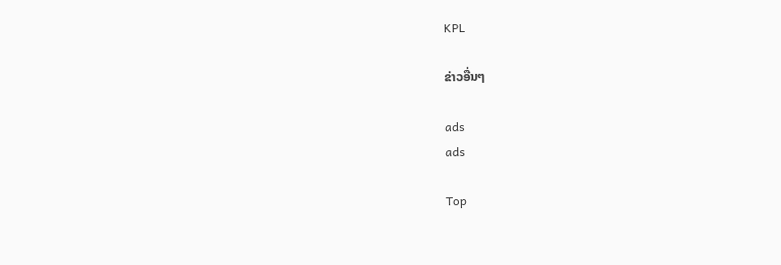KPL

ຂ່າວອື່ນໆ

ads
ads

Top